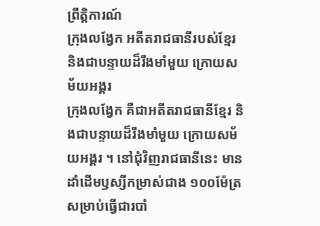ព្រឹត្តិការណ៍
ក្រុងលង្វែក អតីតរាជធានីរបស់ខ្មែរ និងជាបន្ទាយដ៏រឹងមាំមួយ ក្រោយសម័យអង្គរ
ក្រុងលង្វែក គឺជាអតីតរាជធានីខ្មែរ និងជាបន្ទាយដ៏រឹងមាំមួយ ក្រោយសម័យអង្គរ ។ នៅជុំវិញរាជធានីនេះ មានដាំដើមឫស្សីកម្រាស់ជាង ១០០ម៉ែត្រ សម្រាប់ធ្វើជារបាំ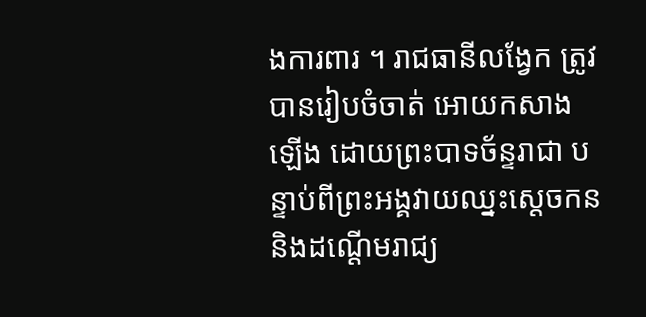ងការពារ ។ រាជធានីលង្វែក ត្រូវបានរៀបចំចាត់ អោយកសាងឡើង ដោយព្រះបាទច័ន្ទរាជា បន្ទាប់ពីព្រះអង្គវាយឈ្នះស្ដេចកន និងដណ្ដើមរាជ្យ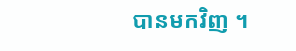បានមកវិញ ។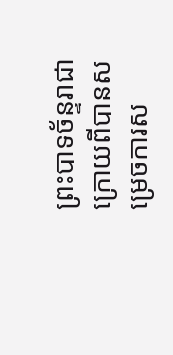ព្រះបាទច័ន្ទរាជា ក្រោយពីបានសម្រេចការស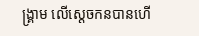ង្គ្រាម លើស្ដេចកនបានហើ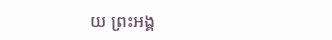យ ព្រះអង្គ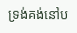ទ្រង់គង់នៅប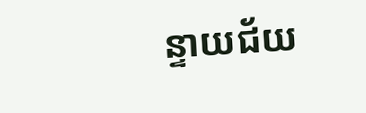ន្ទាយជ័យ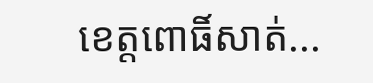ខេត្តពោធិ៍សាត់...